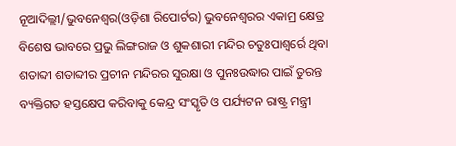ନୂଆଦିଲ୍ଲୀ/ଭୁବନେଶ୍ୱର(ଓଡ଼ିଶା ରିପୋର୍ଟର) ଭୁବନେଶ୍ୱରର ଏକାମ୍ର କ୍ଷେତ୍ର ବିଶେଷ ଭାବରେ ପ୍ରଭୁ ଲିଙ୍ଗରାଜ ଓ ଶୁକଶାରୀ ମନ୍ଦିର ଚତୁଃପାଶ୍ୱର୍ରେ ଥିବା ଶତାବ୍ଦୀ ଶତାବ୍ଦୀର ପ୍ରଚୀନ ମନ୍ଦିରର ସୁରକ୍ଷା ଓ ପୁନଃଉଦ୍ଧାର ପାଇଁ ତୁରନ୍ତ ବ୍ୟକ୍ତିଗତ ହସ୍ତକ୍ଷେପ କରିବାକୁ କେନ୍ଦ୍ର ସଂସ୍କୃତି ଓ ପର୍ଯ୍ୟଟନ ରାଷ୍ଟ୍ର ମନ୍ତ୍ରୀ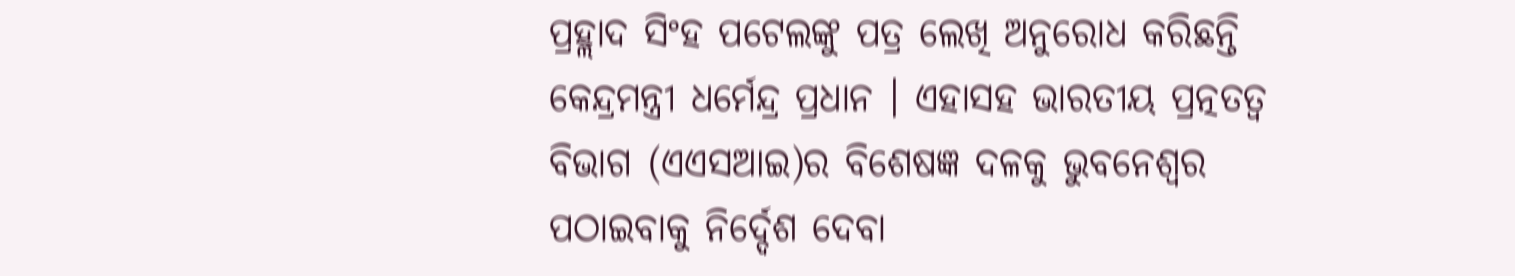ପ୍ରହ୍ଲାଦ ସିଂହ ପଟେଲଙ୍କୁ ପତ୍ର ଲେଖି ଅନୁରୋଧ କରିଛନ୍ତି କେନ୍ଦ୍ରମନ୍ତ୍ରୀ ଧର୍ମେନ୍ଦ୍ର ପ୍ରଧାନ । ଏହାସହ ଭାରତୀୟ ପ୍ରତ୍ନତତ୍ୱ ବିଭାଗ (ଏଏସଆଇ)ର ବିଶେଷଜ୍ଞ ଦଳକୁ ଭୁବନେଶ୍ୱର ପଠାଇବାକୁ ନିର୍ଦ୍ଦେଶ ଦେବା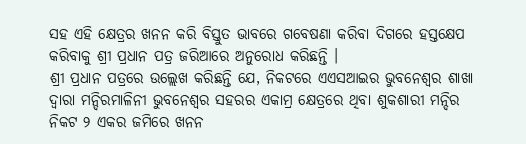ସହ ଏହି କ୍ଷେତ୍ରର ଖନନ କରି ବିସ୍ତୁତ ଭାବରେ ଗବେଷଣା କରିବା ଦିଗରେ ହସ୍ତକ୍ଷେପ କରିବାକୁ ଶ୍ରୀ ପ୍ରଧାନ ପତ୍ର ଜରିଆରେ ଅନୁରୋଧ କରିଛନ୍ତି ।
ଶ୍ରୀ ପ୍ରଧାନ ପତ୍ରରେ ଉଲ୍ଲେଖ କରିଛନ୍ତି ଯେ, ନିକଟରେ ଏଏସଆଇର ଭୁବନେଶ୍ୱର ଶାଖା ଦ୍ୱାରା ମନ୍ଦିରମାଳିନୀ ଭୁବନେଶ୍ୱର ସହରର ଏକାମ୍ର କ୍ଷେତ୍ରରେ ଥିବା ଶୁକଶାରୀ ମନ୍ଦିର ନିକଟ ୨ ଏକର ଜମିରେ ଖନନ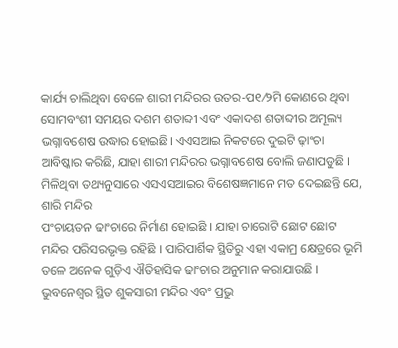କାର୍ଯ୍ୟ ଚାଲିଥିବା ବେଳେ ଶାରୀ ମନ୍ଦିରର ଉତର-ପ୧⁄୨ମି କୋଣରେ ଥିବା ସୋମବଂଶୀ ସମୟର ଦଶମ ଶତାବ୍ଦୀ ଏବଂ ଏକାଦଶ ଶତାବ୍ଦୀର ଅମୂଲ୍ୟ ଭଗ୍ନାବଶେଷ ଉଦ୍ଧାର ହୋଇଛି। ଏଏସଆଇ ନିକଟରେ ଦୁଇଟି ଢ଼ାଂଚା ଆବିଷ୍କାର କରିଛି, ଯାହା ଶାରୀ ମନ୍ଦିରର ଭଗ୍ନାବଶେଷ ବୋଲି ଜଣାପଡୁଛି । ମିଳିଥିବା ତଥ୍ୟନୁସାରେ ଏସଏସଆଇର ବିଶେଷଜ୍ଞମାନେ ମତ ଦେଇଛନ୍ତି ଯେ, ଶାରି ମନ୍ଦିର
ପଂଚାୟତନ ଢାଂଚାରେ ନିର୍ମାଣ ହୋଇଛି । ଯାହା ଚାରୋଟି ଛୋଟ ଛୋଟ ମନ୍ଦିର ପରିସରଭୃକ୍ତ ରହିଛି । ପାରିପାର୍ଶିକ ସ୍ଥିତିରୁ ଏହା ଏକାମ୍ର କ୍ଷେତ୍ରରେ ଭୂମି ତଳେ ଅନେକ ଗୁଡ଼ିଏ ଐତିହାସିକ ଢାଂଚାର ଅନୁମାନ କରାଯାଉଛି । ଭୁବନେଶ୍ୱର ସ୍ଥିତ ଶୁକସାରୀ ମନ୍ଦିର ଏବଂ ପ୍ରଭୁ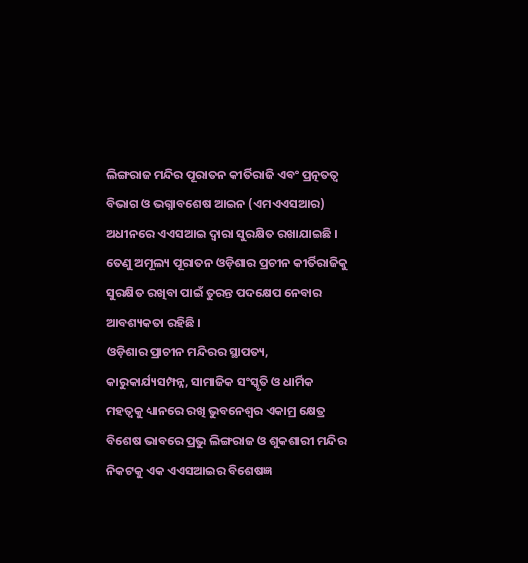ଲିଙ୍ଗରାଜ ମନ୍ଦିର ପୂରାତନ କୀର୍ତିରାଜି ଏବଂ ପ୍ରତ୍ନତତ୍ୱ ବିଭାଗ ଓ ଭଗ୍ନାବଶେଷ ଆଇନ (ଏମଏଏସଆର) ଅଧୀନରେ ଏଏସଆଇ ଦ୍ୱାରା ସୁରକ୍ଷିତ ରଖାଯାଇଛି । ତେଣୁ ଅମୂଲ୍ୟ ପୂରାତନ ଓଡ଼ିଶାର ପ୍ରଚୀନ କୀର୍ତିରାଜିକୁ ସୁରକ୍ଷିତ ରଖିବା ପାଇଁ ତୁରନ୍ତ ପଦକ୍ଷେପ ନେବାର ଆବଶ୍ୟକତା ରହିଛି ।
ଓଡ଼ିଶାର ପ୍ରାଚୀନ ମନ୍ଦିରର ସ୍ଥାପତ୍ୟ, କାରୁକାର୍ଯ୍ୟସମ୍ପନ୍ନ, ସାମାଜିକ ସଂସ୍କୃତି ଓ ଧାର୍ମିକ ମହତ୍ୱକୁ ଧ୍ୟାନରେ ରଖି ଭୁବନେଶ୍ୱର ଏକାମ୍ର କ୍ଷେତ୍ର ବିଶେଷ ଭାବରେ ପ୍ରଭୁ ଲିଙ୍ଗରାଜ ଓ ଶୁକଶାରୀ ମନ୍ଦିର ନିକଟକୁ ଏକ ଏଏସଆଇର ବିଶେଷଜ୍ଞ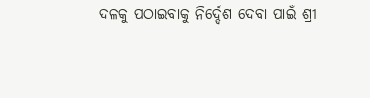ଦଳକୁ ପଠାଇବାକୁ ନିର୍ଦ୍ଦେଶ ଦେବା ପାଇଁ ଶ୍ରୀ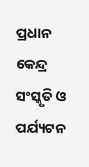ପ୍ରଧାନ କେନ୍ଦ୍ର ସଂସ୍କୃତି ଓ ପର୍ଯ୍ୟଟନ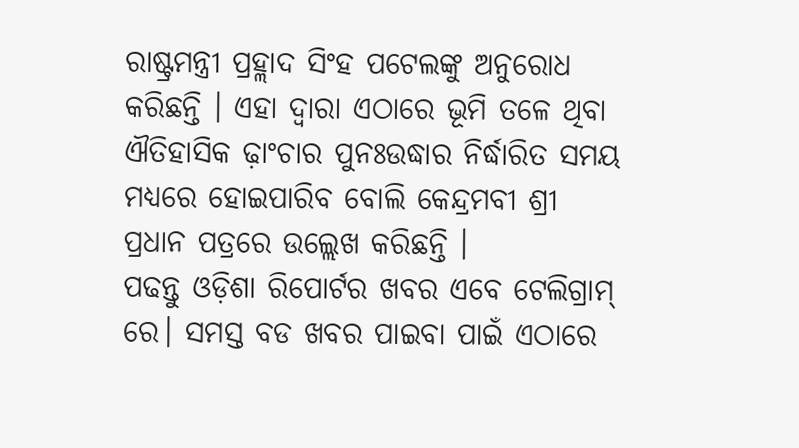ରାଷ୍ଟ୍ରମନ୍ତ୍ରୀ ପ୍ରହ୍ଲାଦ ସିଂହ ପଟେଲଙ୍କୁ ଅନୁରୋଧ କରିଛନ୍ତି । ଏହା ଦ୍ୱାରା ଏଠାରେ ଭୂମି ତଳେ ଥିବା ଐତିହାସିକ ଢ଼ାଂଚାର ପୁନଃଉଦ୍ଧାର ନିର୍ଦ୍ଧାରିତ ସମୟ ମଧ୍ୟରେ ହୋଇପାରିବ ବୋଲି କେନ୍ଦ୍ରମବୀ ଶ୍ରୀ ପ୍ରଧାନ ପତ୍ରରେ ଉଲ୍ଲେଖ କରିଛନ୍ତି ।
ପଢନ୍ତୁ ଓଡ଼ିଶା ରିପୋର୍ଟର ଖବର ଏବେ ଟେଲିଗ୍ରାମ୍ ରେ। ସମସ୍ତ ବଡ ଖବର ପାଇବା ପାଇଁ ଏଠାରେ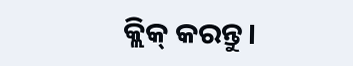କ୍ଲିକ୍ କରନ୍ତୁ।